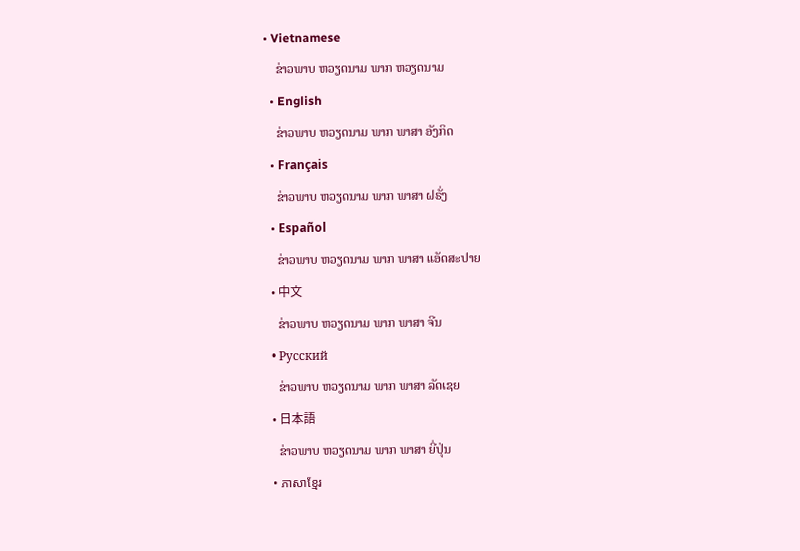• Vietnamese
    ຂ່າວພາບ ຫວຽດນາມ ພາກ ຫວຽດນາມ
  • English
    ຂ່າວພາບ ຫວຽດນາມ ພາກ ພາສາ ອັງກິດ
  • Français
    ຂ່າວພາບ ຫວຽດນາມ ພາກ ພາສາ ຝຣັ່ງ
  • Español
    ຂ່າວພາບ ຫວຽດນາມ ພາກ ພາສາ ແອັດສະປາຍ
  • 中文
    ຂ່າວພາບ ຫວຽດນາມ ພາກ ພາສາ ຈີນ
  • Русский
    ຂ່າວພາບ ຫວຽດນາມ ພາກ ພາສາ ລັດເຊຍ
  • 日本語
    ຂ່າວພາບ ຫວຽດນາມ ພາກ ພາສາ ຍີ່ປຸ່ນ
  • ភាសាខ្មែរ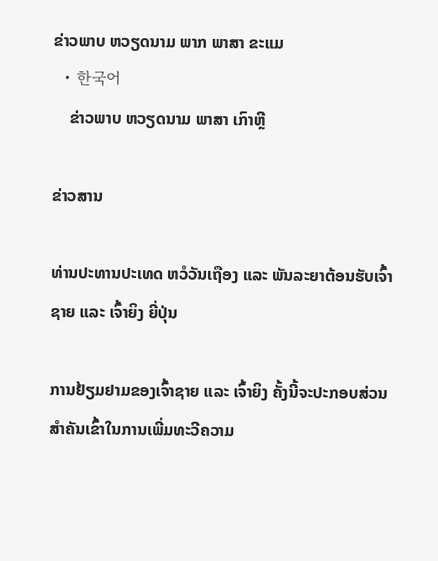ຂ່າວພາບ ຫວຽດນາມ ພາກ ພາສາ ຂະແມ
  • 한국어
    ຂ່າວພາບ ຫວຽດນາມ ພາສາ ເກົາຫຼີ

ຂ່າວສານ

ທ່ານປະທານປະເທດ ຫວໍວັນເຖືອງ ແລະ ພັນລະຍາຕ້ອນຮັບເຈົ້າຊາຍ ແລະ ເຈົ້າຍິງ ຍີ່ປຸ່ນ

ການຢ້ຽມຢາມຂອງເຈົ້າຊາຍ ແລະ ເຈົ້າຍິງ ຄັ້ງນີ້ຈະປະກອບສ່ວນສຳຄັນເຂົ້າໃນການເພີ່ມທະວີຄວາມ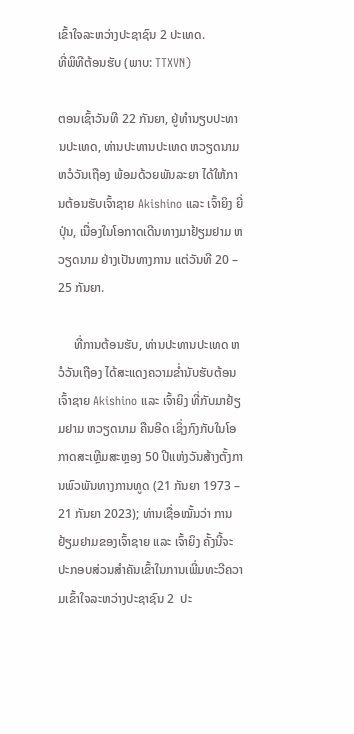ເຂົ້າໃຈລະຫວ່າງປະຊາຊົນ 2 ປະເທດ.
ທີ່ພິທີຕ້ອນຮັບ (ພາບ: TTXVN)

ຕອນເຊົ້າວັນທີ 22 ກັນຍາ, ຢູ່ທຳນຽບປະທານປະເທດ, ທ່ານປະທານປະເທດ ຫວຽດນາມ ຫວໍວັນເຖືອງ ພ້ອມດ້ວຍພັນລະຍາ ໄດ້ໃຫ້ການຕ້ອນຮັບເຈົ້າຊາຍ Akishino ແລະ ເຈົ້າຍິງ ຍີ່ປຸ່ນ, ເນື່ອງໃນໂອກາດເດີນທາງມາຢ້ຽມຢາມ ຫວຽດນາມ ຢ່າງເປັນທາງການ ແຕ່ວັນທີ 20 – 25 ກັນຍາ.

     ທີ່ການຕ້ອນຮັບ, ທ່ານປະທານປະເທດ ຫວໍວັນເຖືອງ ໄດ້ສະແດງຄວາມຂ່ຳນັບຮັບຕ້ອນເຈົ້າຊາຍ Akishino ແລະ ເຈົ້າຍິງ ທີ່ກັບມາຢ້ຽມຢາມ ຫວຽດນາມ ຄືນອີດ ເຊິ່ງກົງກັບໃນໂອກາດສະເຫຼີມສະຫຼອງ 50 ປີແຫ່ງວັນສ້າງຕັ້ງການພົວພັນທາງການທູດ (21 ກັນຍາ 1973 – 21 ກັນຍາ 2023); ທ່ານເຊື່ອໝັ້ນວ່າ ການຢ້ຽມຢາມຂອງເຈົ້າຊາຍ ແລະ ເຈົ້າຍິງ ຄັ້ງນີ້ຈະປະກອບສ່ວນສຳຄັນເຂົ້າໃນການເພີ່ມທະວີຄວາມເຂົ້າໃຈລະຫວ່າງປະຊາຊົນ 2  ປະ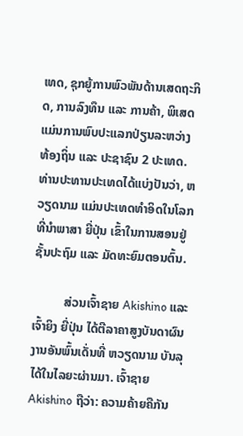ເທດ, ຊຸກຍູ້ການພົວພັນດ້ານເສດຖະກິດ, ການລົງທຶນ ແລະ ການຄ້າ, ພິເສດແມ່ນການພົບປະແລກປ່ຽນລະຫວ່າງທ້ອງຖິ່ນ ແລະ ປະຊາຊົນ 2 ປະເທດ. ທ່ານປະທານປະເທດໄດ້ແບ່ງປັນວ່າ, ຫວຽດນາມ ແມ່ນປະເທດທຳອິດໃນໂລກທີ່ນຳພາສາ ຍີ່ປຸ່ນ ເຂົ້າໃນການສອນຢູ່ຊັ້ນປະຖົມ ແລະ ມັດທະຍົມຕອນຕົ້ນ.

          ສ່ວນເຈົ້າຊາຍ Akishino ແລະ ເຈົ້າຍິງ ຍີ່ປຸ່ນ ໄດ້ຕີລາຄາສູງບັນດາຜົນງານອັນພົ້ນເດັ່ນທີ່ ຫວຽດນາມ ບັນລຸໄດ້ໃນໄລຍະຜ່ານມາ. ເຈົ້າຊາຍ Akishino ຖືວ່າ: ຄວາມຄ້າຍຄືກັນ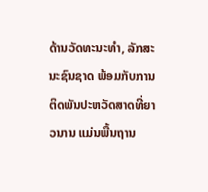ດ້ານວັດທະນະທຳ, ລັກສະນະຊົນຊາດ ພ້ອມກັບການຕິດພັນປະຫວັດສາດທີ່ຍາວນານ ແມ່ນພື້ນຖານ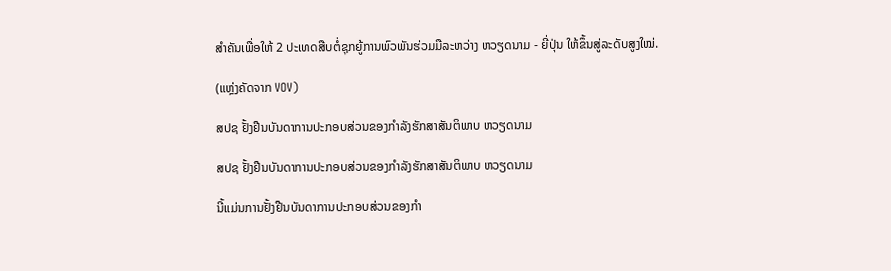ສຳຄັນເພື່ອໃຫ້ 2 ປະເທດສືບຕໍ່ຊຸກຍູ້ການພົວພັນຮ່ວມມືລະຫວ່າງ ຫວຽດນາມ - ຍີ່ປຸ່ນ ໃຫ້ຂຶ້ນສູ່ລະດັບສູງໃໝ່.

(ແຫຼ່ງຄັດຈາກ VOV)

ສປຊ ຢັ້ງຢືນບັນດາການປະກອບສ່ວນຂອງກຳລັງຮັກສາສັນຕິພາບ ຫວຽດນາມ

ສປຊ ຢັ້ງຢືນບັນດາການປະກອບສ່ວນຂອງກຳລັງຮັກສາສັນຕິພາບ ຫວຽດນາມ

ນີ້ແມ່ນການຢັ້ງຢືນບັນດາການປະກອບສ່ວນຂອງກຳ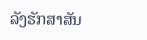ລັງຮັກສາສັນ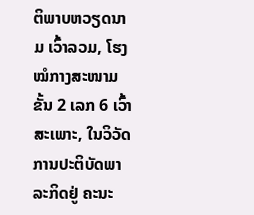ຕິພາບຫວຽດນາມ ເວົ້າລວມ, ໂຮງໝໍກາງສະໜາມຂັ້ນ 2 ເລກ 6 ເວົ້າສະເພາະ, ໃນວິວັດການປະຕິບັດພາລະກິດຢູ່ ຄະນະ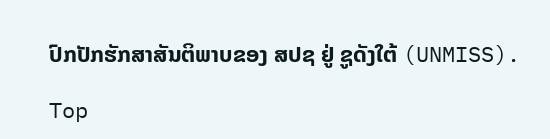ປົກປັກຮັກສາສັນຕິພາບຂອງ ສປຊ ຢູ່ ຊູດັງໃຕ້ (UNMISS).

Top